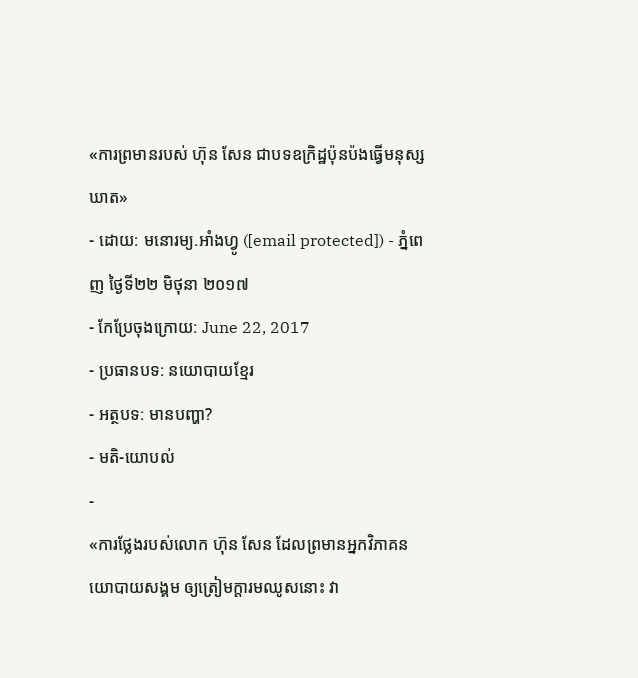«ការព្រមានរបស់ ហ៊ុន សែន ជាបទឧក្រិដ្ឋប៉ុនប៉ងធ្វើមនុស្សឃាត»
- ដោយ: មនោរម្យ.អាំងហ្វូ ([email protected]) - ភ្នំពេញ ថ្ងៃទី២២ មិថុនា ២០១៧
- កែប្រែចុងក្រោយ: June 22, 2017
- ប្រធានបទ: នយោបាយខ្មែរ
- អត្ថបទ: មានបញ្ហា?
- មតិ-យោបល់
-
«ការថ្លែងរបស់លោក ហ៊ុន សែន ដែលព្រមានអ្នកវិភាគនយោបាយសង្គម ឲ្យត្រៀមក្តារមឈូសនោះ វា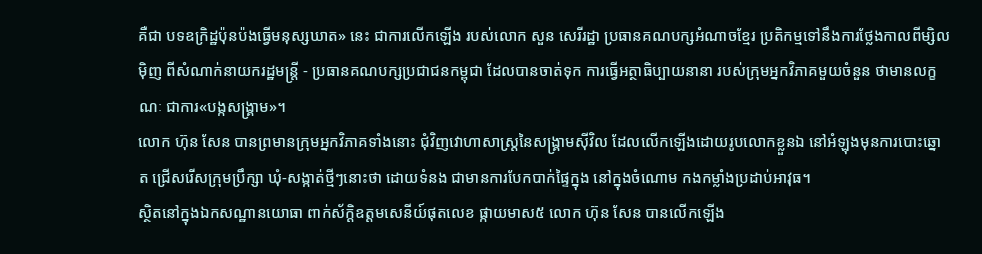គឺជា បទឧក្រិដ្ឋប៉ុនប៉ងធ្វើមនុស្សឃាត» នេះ ជាការលើកឡើង របស់លោក សួន សេរីរដ្ឋា ប្រធានគណបក្សអំណាចខ្មែរ ប្រតិកម្មទៅនឹងការថ្លែងកាលពីម្សិលម៉ិញ ពីសំណាក់នាយករដ្ឋមន្ត្រី - ប្រធានគណបក្សប្រជាជនកម្ពុជា ដែលបានចាត់ទុក ការធ្វើអត្ថាធិប្បាយនានា របស់ក្រុមអ្នកវិភាគមួយចំនួន ថាមានលក្ខណៈ ជាការ«បង្កសង្គ្រាម»។
លោក ហ៊ុន សែន បានព្រមានក្រុមអ្នកវិភាគទាំងនោះ ជុំវិញវោហាសាស្រ្តនៃសង្រ្គាមស៊ីវិល ដែលលើកឡើងដោយរូបលោកខ្លួនឯ នៅអំឡុងមុនការបោះឆ្នោត ជ្រើសរើសក្រុមប្រឹក្សា ឃុំ-សង្កាត់ថ្មីៗនោះថា ដោយទំនង ជាមានការបែកបាក់ផ្ទៃក្នុង នៅក្នុងចំណោម កងកម្លាំងប្រដាប់អាវុធ។
ស្ថិតនៅក្នុងឯកសណ្ឋានយោធា ពាក់ស័ក្ដិឧត្តមសេនីយ៍ផុតលេខ ផ្កាយមាស៥ លោក ហ៊ុន សែន បានលើកឡើង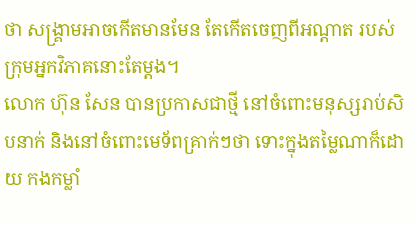ថា សង្រ្គាមអាចកើតមានមែន តែកើតចេញពីអណ្តាត របស់ក្រុមអ្នកវិភាគនោះតែម្តង។
លោក ហ៊ុន សែន បានប្រកាសជាថ្មី នៅចំពោះមនុស្សរាប់សិបនាក់ និងនៅចំពោះមេទ័ពគ្រាក់ៗថា ទោះក្នុងតម្លៃណាក៏ដោយ កងកម្លាំ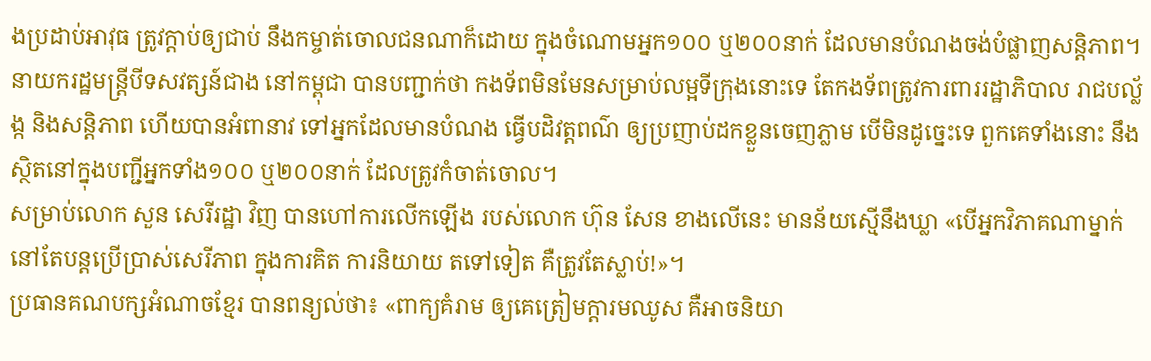ងប្រដាប់អាវុធ ត្រូវក្តាប់ឲ្យជាប់ នឹងកម្ចាត់ចោលជនណាក៏ដោយ ក្នុងចំណោមអ្នក១០០ ឬ២០០នាក់ ដែលមានបំណងចង់បំផ្លាញសន្តិភាព។
នាយករដ្ឋមន្រ្តីបីទសវត្សន៍ជាង នៅកម្ពុជា បានបញ្ជាក់ថា កងទ័ពមិនមែនសម្រាប់លម្អទីក្រុងនោះទេ តែកងទ័ពត្រូវការពាររដ្ឋាភិបាល រាជបល្ល័ង្ក និងសន្តិភាព ហើយបានអំពានាវ ទៅអ្នកដែលមានបំណង ធ្វើបដិវត្តពណ៌ ឲ្យប្រញាប់ដកខ្លួនចេញភ្លាម បើមិនដូច្នេះទេ ពួកគេទាំងនោះ នឹងស្ថិតនៅក្នុងបញ្ជីអ្នកទាំង១០០ ឬ២០០នាក់ ដែលត្រូវកំចាត់ចោល។
សម្រាប់លោក សួន សេរីរដ្ឋា វិញ បានហៅការលើកឡើង របស់លោក ហ៊ុន សែន ខាងលើនេះ មានន័យស្មើនឹងឃ្លា «បើអ្នកវិភាគណាម្នាក់ នៅតែបន្តប្រើប្រាស់សេរីភាព ក្នុងការគិត ការនិយាយ តទៅទៀត គឺត្រូវតែស្លាប់!»។
ប្រធានគណបក្សអំណាចខ្មែរ បានពន្យល់ថា៖ «ពាក្យគំរាម ឲ្យគេត្រៀមក្តារមឈូស គឺអាចនិយា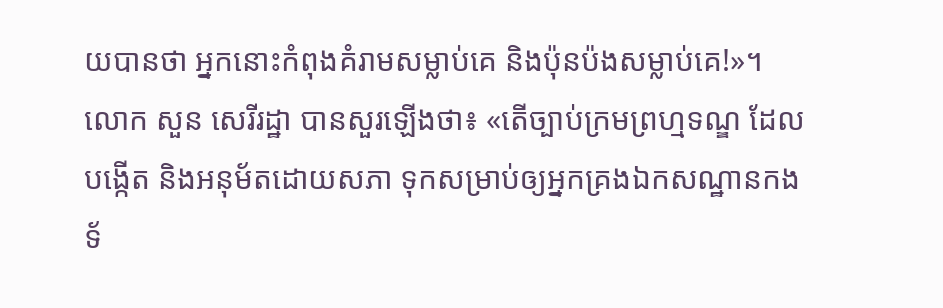យបានថា អ្នកនោះកំពុងគំរាមសម្លាប់គេ និងប៉ុនប៉ងសម្លាប់គេ!»។ លោក សួន សេរីរដ្ឋា បានសួរឡើងថា៖ «តើច្បាប់ក្រមព្រហ្មទណ្ឌ ដែលបង្កើត និងអនុម័តដោយសភា ទុកសម្រាប់ឲ្យអ្នកគ្រងឯកសណ្ឋានកងទ័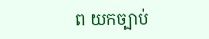ព យកច្បាប់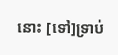នោះ [ទៅ]ទ្រាប់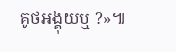គូថអង្គុយឬ ?»៕